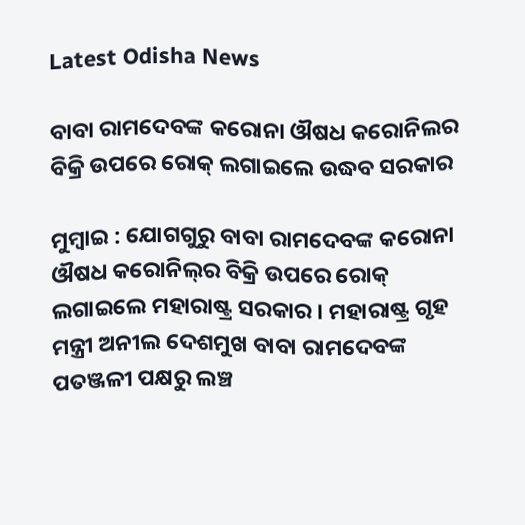Latest Odisha News

ବାବା ରାମଦେବଙ୍କ କରୋନା ଔଷଧ କରୋନିଲର ବିକ୍ରି ଉପରେ ରୋକ୍ ଲଗାଇଲେ ଉଦ୍ଧବ ସରକାର

ମୁମ୍ବାଇ : ଯୋଗଗୁରୁ ବାବା ରାମଦେବଙ୍କ କରୋନା ଔଷଧ କରୋନିଲ୍‌ର ବିକ୍ରି ଉପରେ ରୋକ୍ ଲଗାଇଲେ ମହାରାଷ୍ଟ୍ର ସରକାର । ମହାରାଷ୍ଟ୍ର ଗୃହ ମନ୍ତ୍ରୀ ଅନୀଲ ଦେଶମୁଖ ବାବା ରାମଦେବଙ୍କ ପତଞ୍ଜଳୀ ପକ୍ଷରୁ ଲଞ୍ଚ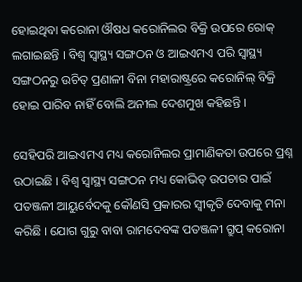ହୋଇଥିବା କରୋନା ଔଷଧ କରୋନିଲର ବିକ୍ରି ଉପରେ ରୋକ୍ ଲଗାଇଛନ୍ତି । ବିଶ୍ବ ସ୍ବାସ୍ଥ୍ୟ ସଙ୍ଗଠନ ଓ ଆଇଏମଏ ପରି ସ୍ବାସ୍ଥ୍ୟ ସଙ୍ଗଠନରୁ ଉଚିତ୍ ପ୍ରଣାଳୀ ବିନା ମହାରାଷ୍ଟ୍ରରେ କରୋନିଲ୍ ବିକ୍ରି ହୋଇ ପାରିବ ନାହିଁ ବୋଲି ଅନୀଲ ଦେଶମୁଖ କହିଛନ୍ତି ।

ସେହିପରି ଆଇଏମଏ ମଧ୍ୟ କରୋନିଲର ପ୍ରାମାଣିକତା ଉପରେ ପ୍ରଶ୍ନ ଉଠାଇଛି । ବିଶ୍ବ ସ୍ବାସ୍ଥ୍ୟ ସଙ୍ଗଠନ ମଧ୍ୟ କୋଭିଡ୍ ଉପଚାର ପାଇଁ ପତଞ୍ଜଳୀ ଆୟୁର୍ବେଦକୁ କୌଣସି ପ୍ରକାରର ସ୍ବୀକୃତି ଦେବାକୁ ମନା କରିଛି । ଯୋଗ ଗୁରୁ ବାବା ରାମଦେବଙ୍କ ପତଞ୍ଜଳୀ ଗ୍ରୁପ୍ କରୋନା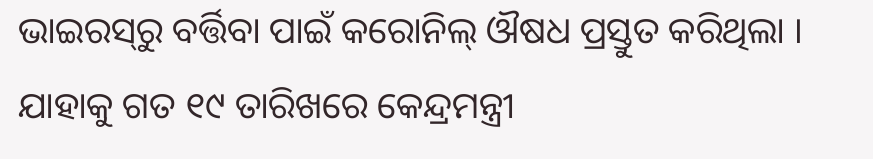ଭାଇରସ୍‌ରୁ ବର୍ତ୍ତିବା ପାଇଁ କରୋନିଲ୍ ଔଷଧ ପ୍ରସ୍ତୁତ କରିଥିଲା । ଯାହାକୁ ଗତ ୧୯ ତାରିଖରେ କେନ୍ଦ୍ରମନ୍ତ୍ରୀ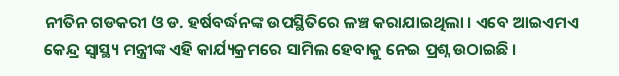ନୀତିନ ଗଡକରୀ ଓ ଡ. ହର୍ଷବର୍ଦ୍ଧନଙ୍କ ଉପସ୍ଥିତିରେ ଳଞ୍ଚ କରାଯାଇଥିଲା । ଏବେ ଆଇଏମଏ କେନ୍ଦ୍ର ସ୍ଵାସ୍ଥ୍ୟ ମନ୍ତ୍ରୀଙ୍କ ଏହି କାର୍ଯ୍ୟକ୍ରମରେ ସାମିଲ ହେବାକୁ ନେଇ ପ୍ରଶ୍ନ ଉଠାଇଛି ।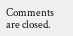Comments are closed.